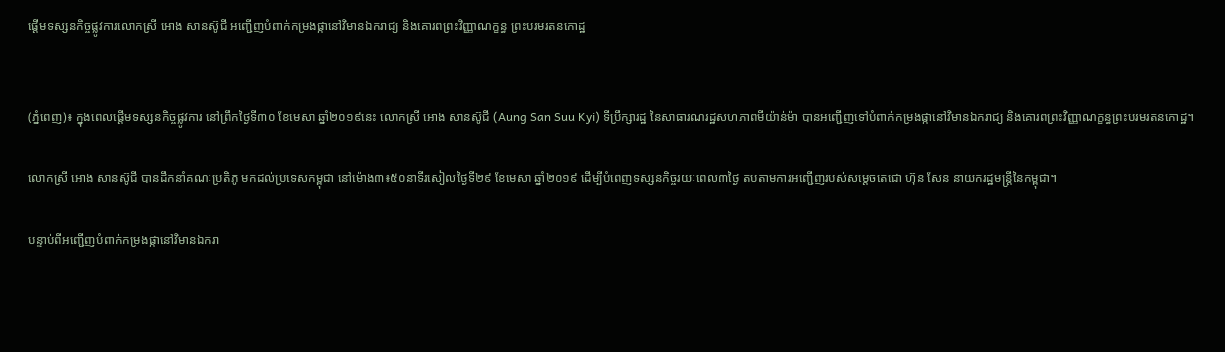ផ្តើមទស្សនកិច្ចផ្លូវការលោកស្រី អោង សានស៊ូជី អញ្ជើញបំពាក់កម្រងផ្កានៅវិមានឯករាជ្យ និងគោរពព្រះវិញ្ញាណក្ខន្ធ ព្រះបរមរតនកោដ្ឋ


(ភ្នំពេញ)៖ ក្នុងពេលផ្តើមទស្សនកិច្ចផ្លូវការ នៅព្រឹកថ្ងៃទី៣០ ខែមេសា ឆ្នាំ២០១៩នេះ លោកស្រី អោង សានស៊ូជី (Aung San Suu Kyi) ទីប្រឹក្សារដ្ឋ នៃសាធារណរដ្ឋសហភាពមីយ៉ាន់ម៉ា បានអញ្ជើញទៅបំពាក់កម្រងផ្កានៅវិមានឯករាជ្យ និងគោរពព្រះវិញ្ញាណក្ខន្ធព្រះបរមរតនកោដ្ឋ។

លោកស្រី អោង សានស៊ូជី បានដឹកនាំគណៈប្រតិភូ មកដល់ប្រទេសកម្ពុជា នៅម៉ោង៣៖៥០នាទីរសៀលថ្ងៃទី២៩ ខែមេសា ឆ្នាំ២០១៩ ដើម្បីបំពេញទស្សនកិច្ចរយៈពេល៣ថ្ងៃ តបតាមការអញ្ជើញរបស់សម្តេចតេជោ ហ៊ុន សែន នាយករដ្ឋមន្រ្តីនៃកម្ពុជា។

បន្ទាប់ពីអញ្ជើញបំពាក់កម្រងផ្កានៅវិមានឯករា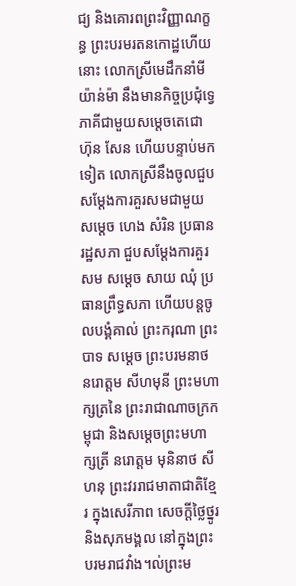ជ្យ និងគោរពព្រះវិញ្ញាណក្ខន្ធ ព្រះបរមរតនកោដ្ឋហើយនោះ លោកស្រីមេដឹកនាំមីយ៉ាន់ម៉ា នឹងមានកិច្ចប្រជុំទ្វេភាគីជាមួយសម្តេចតេជោ ហ៊ុន សែន ហើយបន្ទាប់មកទៀត លោកស្រីនឹងចូលជួបសម្តែងការគួរសមជាមួយ សម្តេច ហេង សំរិន ប្រធានរដ្ឋសភា ជួបសម្តែងការគួរសម សម្តេច សាយ ឈុំ ប្រធានព្រឹទ្ធសភា ហើយបន្តចូលបង្គំគាល់ ព្រះករុណា ព្រះបាទ សម្តេច ព្រះបរមនាថ នរោត្តម សីហមុនី ព្រះមហាក្សត្រនៃ ព្រះរាជាណាចក្រកម្ពុជា និងសម្តេចព្រះមហាក្សត្រី នរោត្តម មុនិនាថ សីហនុ ព្រះវររាជមាតាជាតិខ្មែរ ក្នុងសេរីភាព សេចក្តីថ្លៃថ្នូរ និងសុភមង្គល នៅក្នុងព្រះបរមរាជវាំង។ល់ព្រះម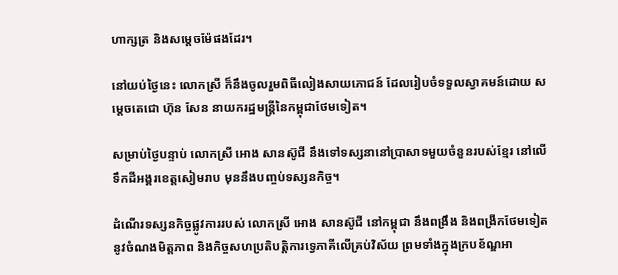ហាក្សត្រ និងសម្តេចម៉ែផងដែរ។

នៅយប់ថ្ងៃនេះ លោកស្រី ក៏នឹងចូលរួមពិធីលៀងសាយភោជន៍ ដែលរៀបចំទទួលស្វាគមន៍ដោយ សម្តេចតេជោ ហ៊ុន សែន នាយករដ្ឋមន្រ្តីនៃកម្ពុជាថែមទៀត។

សម្រាប់ថ្ងៃបន្ទាប់ លោកស្រី អោង សានស៊ូជី នឹងទៅទស្សនានៅប្រាសាទមួយចំនួនរបស់ខ្មែរ នៅលើទឹកដីអង្គរខេត្តសៀមរាប មុននឹងបញ្ចប់ទស្សនកិច្ច។

ដំណើរទស្សនកិច្ចផ្លូវការរបស់ លោកស្រី អោង សានស៊ូជី នៅកម្ពុជា នឹងពង្រឹង និងពង្រីកថែមទៀតនូវចំណងមិត្តភាព និងកិច្ចសហប្រតិបត្តិការទ្វេភាគីលើគ្រប់វិស័យ ព្រមទាំងក្នុងក្របខ័ណ្ឌអា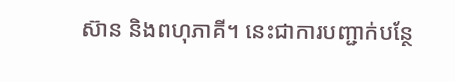ស៊ាន និងពហុភាគី។ នេះជាការបញ្ជាក់បន្ថែ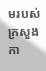មរបស់ក្រសួងកា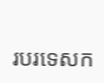របរទេសក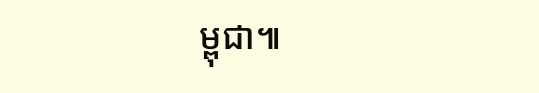ម្ពុជា៕